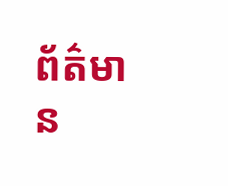ព័ត៌មាន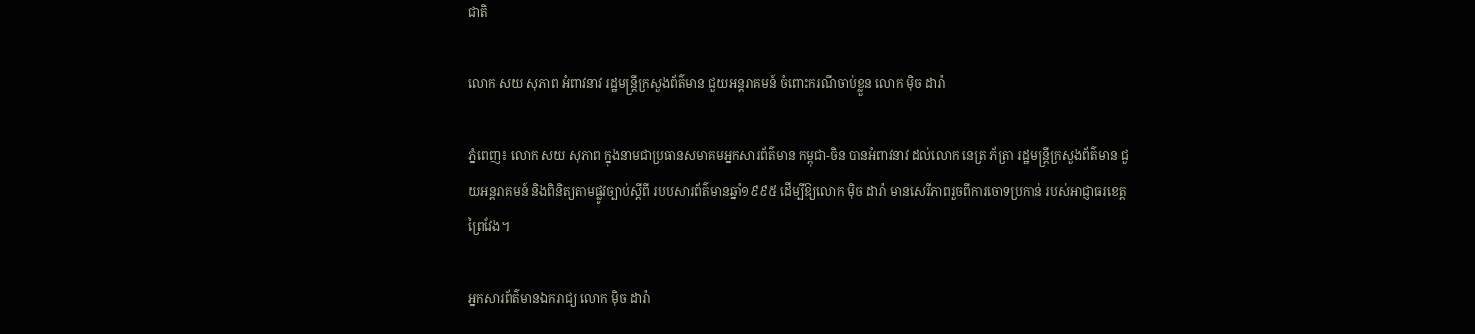ជាតិ

លោក សយ សុភាព អំពាវនាវ រដ្ឋមន្ត្រីក្រសួងព័ត៌មាន ជួយអន្តរាគមន៍ ចំពោះករណីចាប់ខ្លួន លោក ម៉ិច ដារ៉ា

ភ្នំពេញ៖ លោក សយ សុភាព ក្នុងនាមជាប្រធានសមាគមអ្នកសារព័ត៌មាន កម្ពុជា-ចិន បានអំពាវនាវ ដល់លោក នេត្រ ភ័ត្រា រដ្ឋមន្ត្រីក្រសួងព័ត៌មាន ជួយអន្តរាគមន៍ និងពិនិត្យតាមផ្លូវច្បាប់ស្តីពី របបសារព័ត៌មានឆ្នាំ១៩៩៥ ដើម្បីឱ្យលោក ម៉ិច ដារ៉ា មានសេរីភាពរួចពីការចោទប្រកាន់ របស់អាជ្ញាធរខេត្តព្រៃវែង។

អ្នកសារព័ត៌មានឯករាជ្យ លោក ម៉ិច ដារ៉ា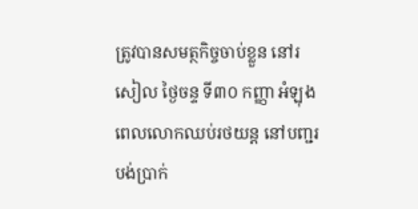ត្រូវបានសមត្ថកិច្ចចាប់ខ្លួន នៅរសៀល ថ្ងៃចន្ទ ទី៣០ កញ្ញា អំឡុងពេលលោកឈប់រថយន្ត នៅបញ្ជរបង់ប្រាក់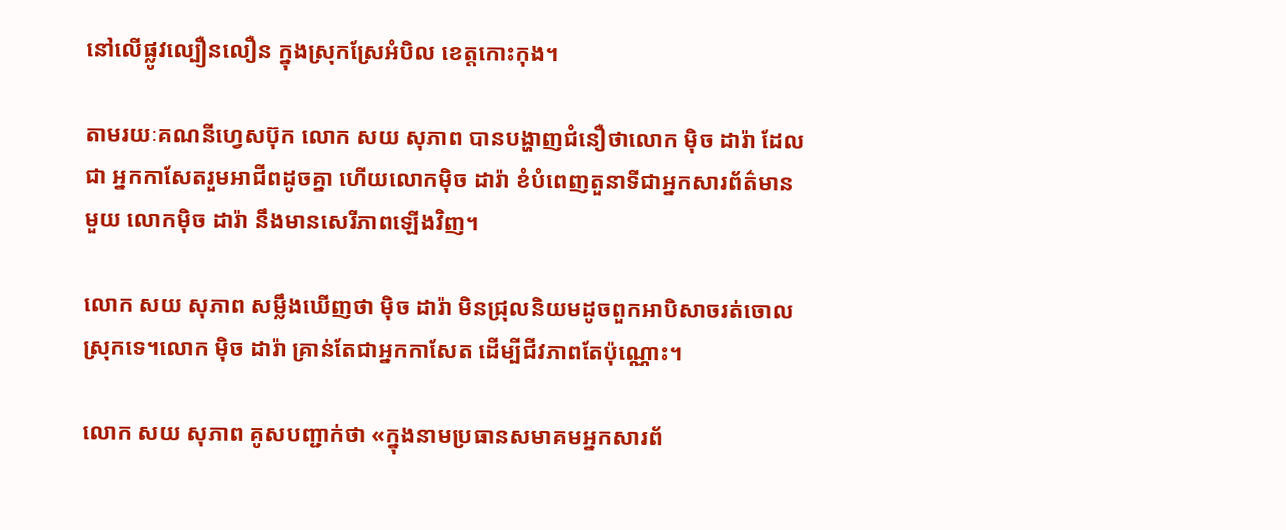នៅលើផ្លូវល្បឿនលឿន ក្នុងស្រុកស្រែអំបិល ខេត្តកោះកុង។

តាមរយៈគណនីហ្វេសប៊ុក លោក សយ សុភាព បានបង្ហាញជំនឿថាលោក ម៉ិច ដារ៉ា ដែលជា អ្នកកាសែតរួមអាជីពដូចគ្នា ហើយលោកម៉ិច ដារ៉ា ខំបំពេញតួនាទីជាអ្នកសារព័ត៌មានមួយ លោកម៉ិច ដារ៉ា នឹងមានសេរីភាពឡើងវិញ។

លោក សយ សុភាព សម្លឹងឃើញថា ម៉ិច ដារ៉ា មិនជ្រុលនិយមដូចពួកអាបិសាចរត់ចោលស្រុកទេ។លោក ម៉ិច ដារ៉ា គ្រាន់តែជាអ្នកកាសែត ដើម្បីជីវភាពតែប៉ុណ្ណោះ។

លោក សយ សុភាព គូសបញ្ជាក់ថា «ក្នុងនាមប្រធានសមាគមអ្នកសារព័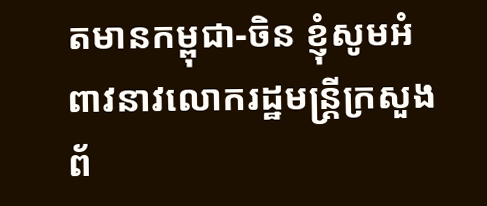តមានកម្ពុជា-ចិន ខ្ញុំសូមអំពាវនាវលោករដ្ឋមន្ត្រីក្រសួងព័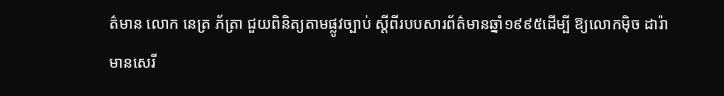ត៌មាន លោក នេត្រ ភ័ត្រា ជួយពិនិត្យតាមផ្លូវច្បាប់ ស្តីពីរបបសារព័ត៌មានឆ្នាំ១៩៩៥ដើម្បី ឱ្យលោកម៉ិច ដារ៉ា មានសេរី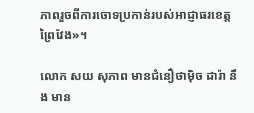ភាពរួចពីការចោទប្រកាន់របស់អាជ្ញាធរខេត្តព្រៃវែង»។

លោក សយ សុភាព មានជំនឿថាម៉ិច ដារ៉ា នឹង មាន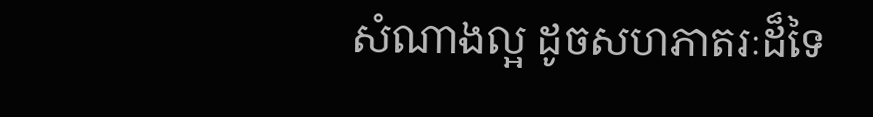សំណាងល្អ ដូចសហភាតរៈដ៏ទៃ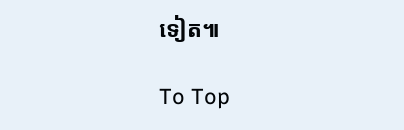ទៀត៕

To Top